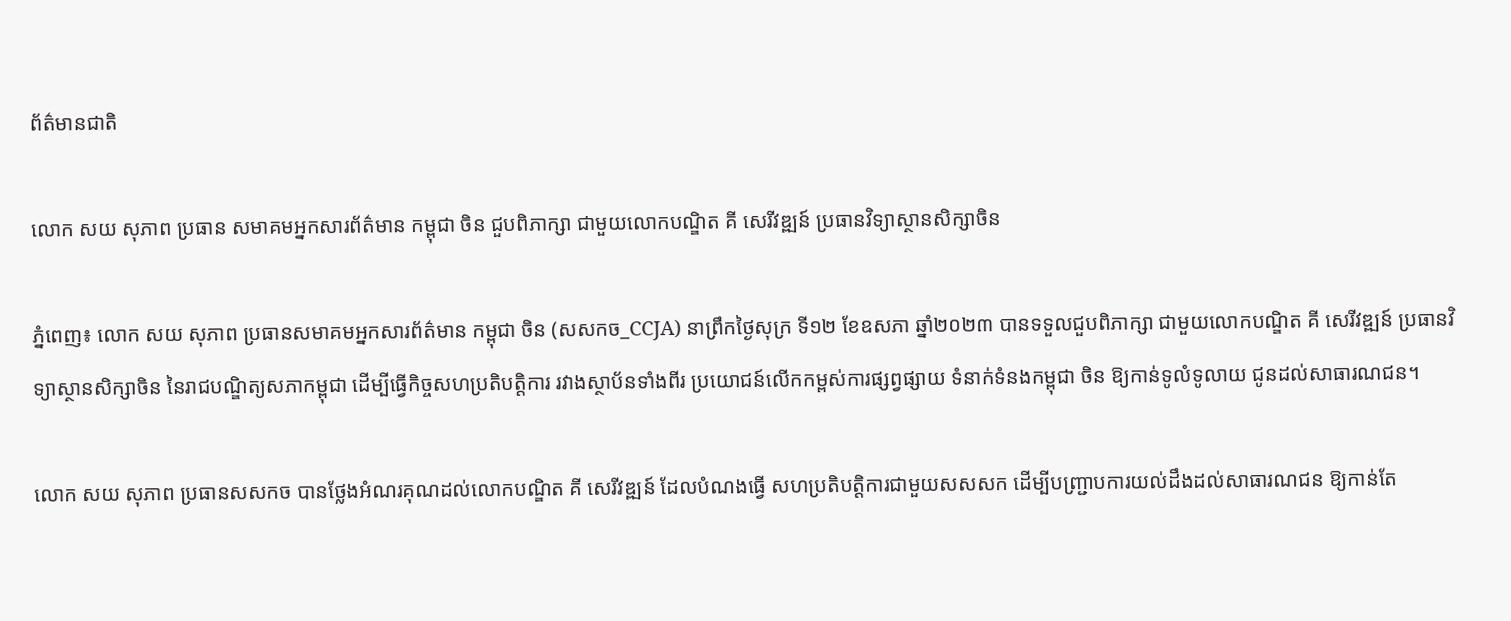ព័ត៌មានជាតិ

លោក សយ សុភាព ប្រធាន សមាគមអ្នកសារព័ត៌មាន កម្ពុជា ចិន ជួបពិភាក្សា ជាមួយលោកបណ្ឌិត គី សេរីវឌ្ឍន៍ ប្រធានវិទ្យាស្ថានសិក្សាចិន

ភ្នំពេញ៖ លោក សយ សុភាព ប្រធានសមាគមអ្នកសារព័ត៌មាន កម្ពុជា ចិន (សសកច_CCJA) នាព្រឹកថ្ងៃសុក្រ ទី១២ ខែឧសភា ឆ្នាំ២០២៣ បានទទួលជួបពិភាក្សា ជាមួយលោកបណ្ឌិត គី សេរីវឌ្ឍន៍ ប្រធានវិទ្យាស្ថានសិក្សាចិន នៃរាជបណ្ឌិត្យសភាកម្ពុជា ដើម្បីធ្វើកិច្ចសហប្រតិបត្តិការ រវាងស្ថាប័នទាំងពីរ ប្រយោជន៍លើកកម្ពស់ការផ្សព្វផ្សាយ ទំនាក់ទំនងកម្ពុជា ចិន ឱ្យកាន់ទូលំទូលាយ ជូនដល់សាធារណជន។

លោក សយ សុភាព ប្រធានសសកច បានថ្លែងអំណរគុណដល់លោកបណ្ឌិត គី សេរីវឌ្ឍន៍ ដែលបំណងធ្វើ សហប្រតិបត្តិការជាមួយសសសក ដើម្បីបញ្ជ្រាបការយល់ដឹងដល់សាធារណជន ឱ្យកាន់តែ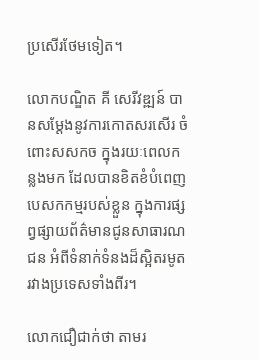ប្រសើរថែមទៀត។

លោកបណ្ឌិត គី សេរីវឌ្ឍន៍ បានសម្តែងនូវការកោតសរសើរ ចំពោះសសកច ក្នុងរយៈពេលកន្លងមក ដែលបានខិតខំបំពេញបេសកកម្មរបស់ខ្លួន ក្នុងការផ្សព្វផ្សាយព័ត៌មានជូនសាធារណជន អំពីទំនាក់ទំនងដ៏ស្អិតរមូតរវាងប្រទេសទាំងពីរ។

លោកជឿជាក់ថា តាមរ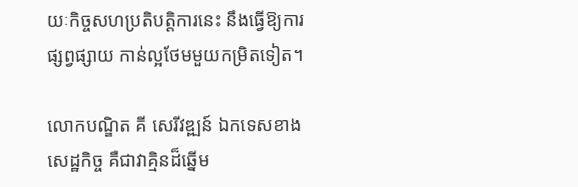យៈកិច្ចសហប្រតិបត្តិការនេះ នឹងធ្វើឱ្យការផ្សព្វផ្សាយ កាន់ល្អថែមមួយកម្រិតទៀត។

លោកបណ្ឌិត គី សេរីវឌ្ឍន៍ ឯកទេសខាងសេដ្ឋកិច្ច គឺជាវាគ្មិនដ៏ឆ្នើម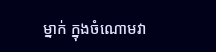ម្នាក់ ក្នុងចំណោមវា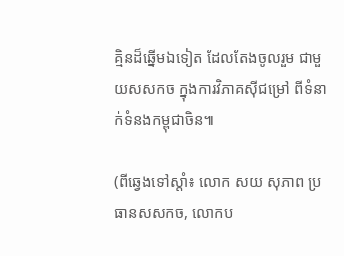គ្មិនដ៏ឆ្នើមឯទៀត ដែលតែងចូលរួម ជាមួយសសកច ក្នុងការវិភាគស៊ីជម្រៅ ពីទំនាក់ទំនងកម្ពុជាចិន៕

(ពីឆ្វេងទៅស្តាំ៖ លោក សយ សុភាព ប្រធានសសកច, លោកប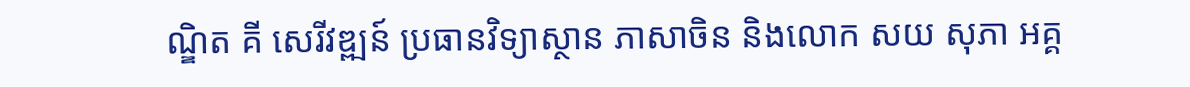ណ្ឌិត គី សេរីវឌ្ឍន៍ ប្រធានវិទ្យាស្ថាន ភាសាចិន និងលោក សយ សុភា អគ្គ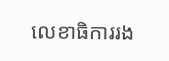លេខាធិការរង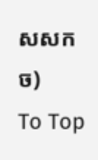សសកច)
To Top